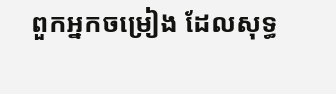ពួកអ្នកចម្រៀង ដែលសុទ្ធ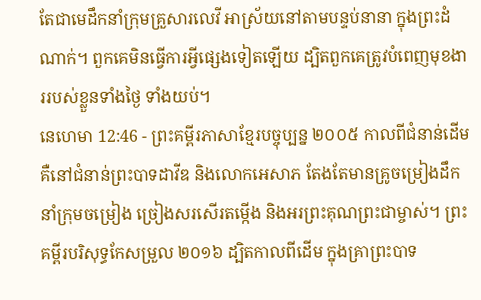តែជាមេដឹកនាំក្រុមគ្រួសារលេវី អាស្រ័យនៅតាមបន្ទប់នានា ក្នុងព្រះដំណាក់។ ពួកគេមិនធ្វើការអ្វីផ្សេងទៀតឡើយ ដ្បិតពួកគេត្រូវបំពេញមុខងាររបស់ខ្លួនទាំងថ្ងៃ ទាំងយប់។
នេហេមា 12:46 - ព្រះគម្ពីរភាសាខ្មែរបច្ចុប្បន្ន ២០០៥ កាលពីជំនាន់ដើម គឺនៅជំនាន់ព្រះបាទដាវីឌ និងលោកអេសាភ តែងតែមានគ្រូចម្រៀងដឹកនាំក្រុមចម្រៀង ច្រៀងសរសើរតម្កើង និងអរព្រះគុណព្រះជាម្ចាស់។ ព្រះគម្ពីរបរិសុទ្ធកែសម្រួល ២០១៦ ដ្បិតកាលពីដើម ក្នុងគ្រាព្រះបាទ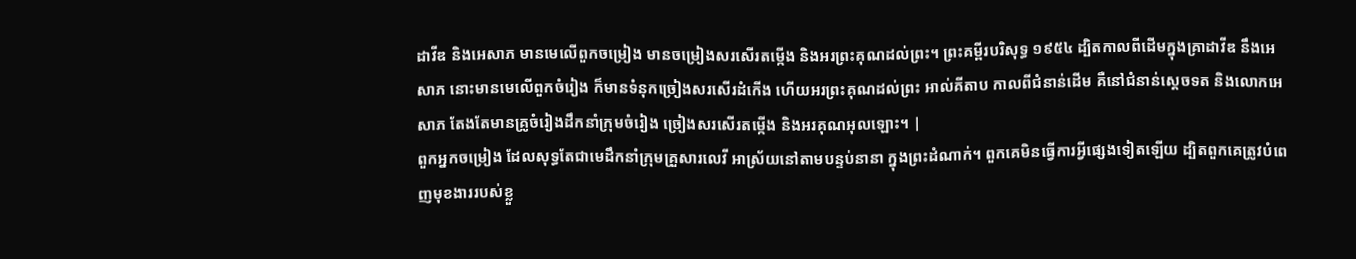ដាវីឌ និងអេសាភ មានមេលើពួកចម្រៀង មានចម្រៀងសរសើរតម្កើង និងអរព្រះគុណដល់ព្រះ។ ព្រះគម្ពីរបរិសុទ្ធ ១៩៥៤ ដ្បិតកាលពីដើមក្នុងគ្រាដាវីឌ នឹងអេសាភ នោះមានមេលើពួកចំរៀង ក៏មានទំនុកច្រៀងសរសើរដំកើង ហើយអរព្រះគុណដល់ព្រះ អាល់គីតាប កាលពីជំនាន់ដើម គឺនៅជំនាន់ស្តេចទត និងលោកអេសាភ តែងតែមានគ្រូចំរៀងដឹកនាំក្រុមចំរៀង ច្រៀងសរសើរតម្កើង និងអរគុណអុលឡោះ។ |
ពួកអ្នកចម្រៀង ដែលសុទ្ធតែជាមេដឹកនាំក្រុមគ្រួសារលេវី អាស្រ័យនៅតាមបន្ទប់នានា ក្នុងព្រះដំណាក់។ ពួកគេមិនធ្វើការអ្វីផ្សេងទៀតឡើយ ដ្បិតពួកគេត្រូវបំពេញមុខងាររបស់ខ្លួ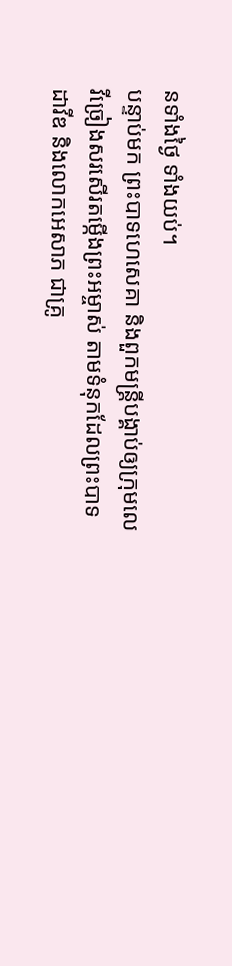នទាំងថ្ងៃ ទាំងយប់។
បន្ទាប់មក ព្រះបាទហេសេគា និងពួកមន្ត្រីបង្គាប់ឲ្យក្រុមលេវីច្រៀងសរសើរតម្កើងព្រះអម្ចាស់ តាមទំនុកដែលព្រះបាទដាវីឌ និងលោកអេសាភ ជាគ្រូ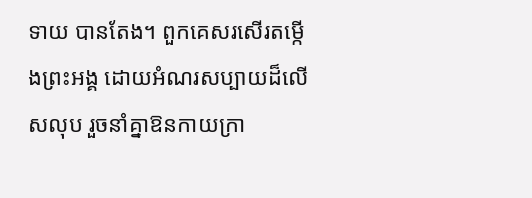ទាយ បានតែង។ ពួកគេសរសើរតម្កើងព្រះអង្គ ដោយអំណរសប្បាយដ៏លើសលុប រួចនាំគ្នាឱនកាយក្រា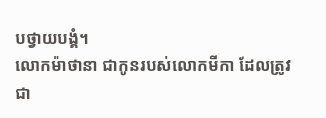បថ្វាយបង្គំ។
លោកម៉ាថានា ជាកូនរបស់លោកមីកា ដែលត្រូវជា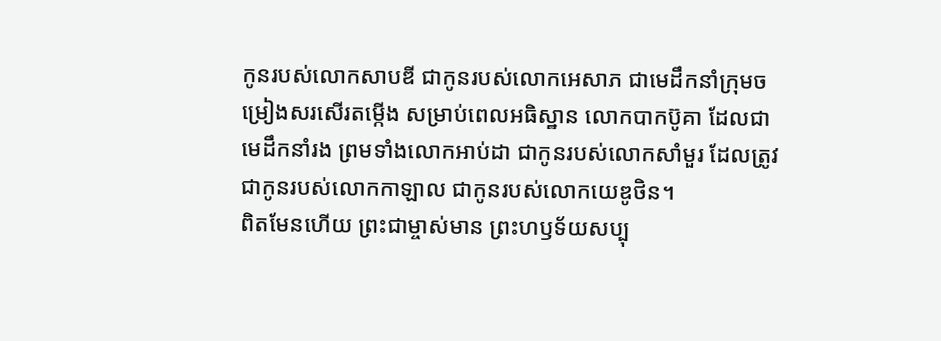កូនរបស់លោកសាបឌី ជាកូនរបស់លោកអេសាភ ជាមេដឹកនាំក្រុមចម្រៀងសរសើរតម្កើង សម្រាប់ពេលអធិស្ឋាន លោកបាកប៊ូគា ដែលជាមេដឹកនាំរង ព្រមទាំងលោកអាប់ដា ជាកូនរបស់លោកសាំមួរ ដែលត្រូវជាកូនរបស់លោកកាឡាល ជាកូនរបស់លោកយេឌូថិន។
ពិតមែនហើយ ព្រះជាម្ចាស់មាន ព្រះហឫទ័យសប្បុ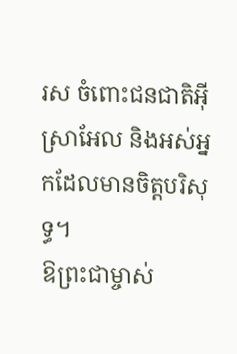រស ចំពោះជនជាតិអ៊ីស្រាអែល និងអស់អ្នកដែលមានចិត្តបរិសុទ្ធ។
ឱព្រះជាម្ចាស់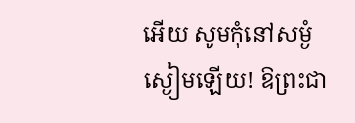អើយ សូមកុំនៅសម្ងំស្ងៀមឡើយ! ឱព្រះជា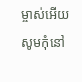ម្ចាស់អើយ សូមកុំនៅ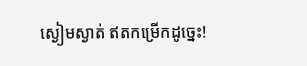ស្ងៀមស្ងាត់ ឥតកម្រើកដូច្នេះ!